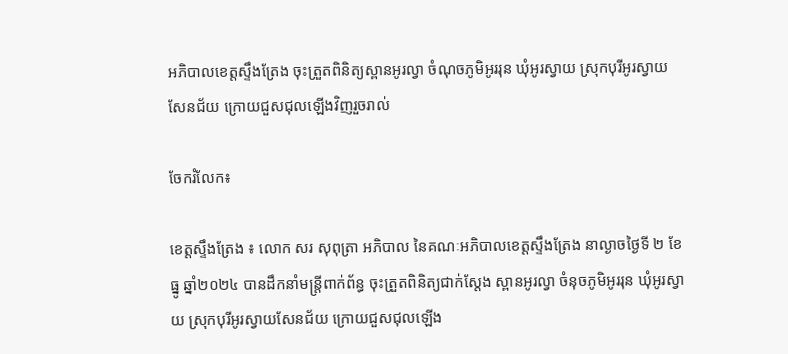អភិបាលខេត្តស្ទឹងត្រែង ចុះត្រួតពិនិត្យស្ពានអូរល្វា ចំណុចភូមិអូររុន ឃុំអូរស្វាយ ស្រុកបុរីអូរស្វាយសែនជ័យ ក្រោយជួសជុលឡើងវិញរួចរាល់

ចែករំលែក៖

ខេត្តស្ទឹងត្រែង ៖ លោក សរ សុពុត្រា អភិបាល នៃគណៈអភិបាលខេត្តស្ទឹងត្រែង នាល្ងាចថ្ងៃទី ២ ខែធ្នូ ឆ្នាំ២០២៤ បានដឹកនាំមន្ត្រីពាក់ព័ន្ធ ចុះត្រួតពិនិត្យជាក់ស្តែង ស្ពានអូរល្វា ចំនុចភូមិអូររុន ឃុំអូរស្វាយ ស្រុកបុរីអូរស្វាយសែនជ័យ ក្រោយជួសជុលឡើង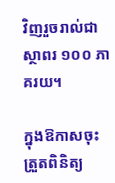វិញរួចរាល់ជាស្ថាពរ ១០០ ភាគរយ។

ក្នុងឱកាសចុះត្រួតពិនិត្យ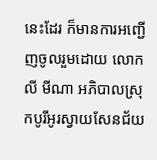នេះដែរ ក៏មានការអញ្ជើញចូលរួមដោយ លោក លី មីណា អភិបាលស្រុកបូរីអូរស្វាយសែនជ័យ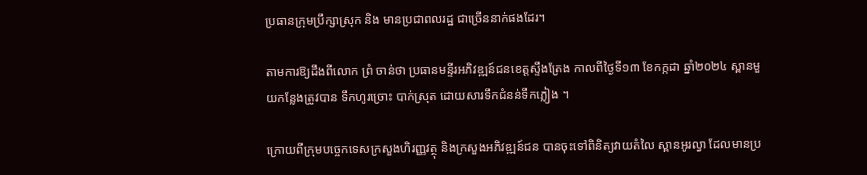ប្រធានក្រុមប្រឹក្សាស្រុក និង មានប្រជាពលរដ្ឋ ជាច្រើននាក់ផងដែរ។

តាមការឱ្យដឹងពីលោក ព្រំ ចាន់ថា ប្រធានមន្ទីរអភិវឌ្ឍន៍ជនខេត្តស្ទឹងត្រែង កាលពីថ្ងៃទី១៣ ខែកក្កដា ឆ្នាំ២០២៤ ស្ពានមួយកន្លែងត្រូវបាន ទឹកហូរច្រោះ បាក់ស្រុត ដោយសារទឹកជំនន់ទឹកភ្លៀង ។

ក្រោយពីក្រុមបច្ចេកទេសក្រសួងហិរញ្ញវត្ថុ និងក្រសួងអភិវឌ្ឍន៍ជន បានចុះទៅពិនិត្យវាយតំលៃ ស្ពានអូរល្វា ដែលមានប្រ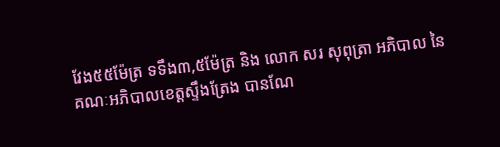វែង៥៥ម៉ែត្រ ទទឹង៣,៥ម៉ែត្រ និង លោក សរ សុពុត្រា អភិបាល នៃគណៈអភិបាលខេត្តស្ទឹងត្រែង បានណែ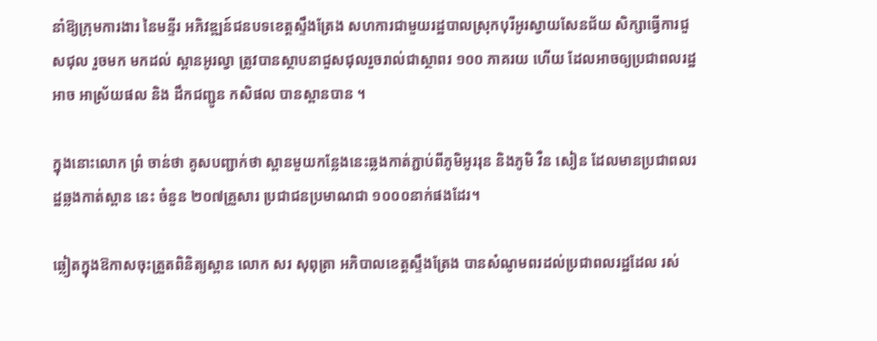នាំឱ្យក្រុមការងារ នៃមន្ទីរ អភិវឌ្ឍន៍ជនបទខេត្តស្ទឹងត្រែង សហការជាមួយរដ្ឋបាលស្រុកបុរីអូរស្វាយសែនជ័យ សិក្សាធ្វើការជួសជុល រួចមក មកដល់ ស្ពានអូរល្វា ត្រូវបានស្ថាបនាជួសជុលរួចរាល់ជាស្ថាពរ ១០០ ភាគរយ ហើយ ដែលអាចឲ្យប្រជាពលរដ្ឋអាច អាស្រ័យផល និង ដឹកជញ្ជូន កសិផល បានស្ពានបាន ។

ក្នុងនោះលោក ព្រំ ចាន់ថា គូសបញ្ជាក់ថា ស្ពានមួយកន្លែងនេះឆ្លងកាត់ភ្ជាប់ពីភូមិអូររុន និងភូមិ វឺន សៀន ដែលមានប្រជាពលរដ្ឋឆ្លងកាត់ស្ពាន នេះ ចំនួន ២០៧គ្រួសារ ប្រជាជនប្រមាណជា ១០០០នាក់ផងដែរ។

ឆ្លៀតក្នុងឱកាសចុះត្រួតពិនិត្យស្ពាន លោក សរ សុពុត្រា អភិបាលខេត្តស្ទឹងត្រែង បានសំណូមពរដល់ប្រជាពលរដ្ឋដែល រស់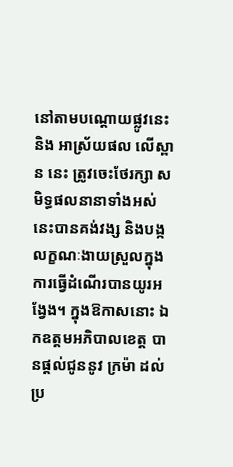នៅតាមបណ្ដោយផ្លូវនេះ និង អាស្រ័យផល លើស្ពាន នេះ ត្រូវចេះថែរក្សា សមិទ្ធផលនានាទាំងអស់នេះបានគង់វង្ស និងបង្កលក្ខណៈងាយស្រួលក្នុងការធ្វើដំណើរបានយូរអង្វែង។ ក្នុងឱកាសនោះ ឯកឧត្តមអភិបាលខេត្ត បានផ្តល់ជូននូវ ក្រម៉ា ដល់ប្រ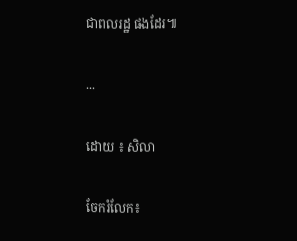ជាពលរដ្ឋ ផងដែរ៕

...

ដោយ ៖ សិលា

ចែករំលែក៖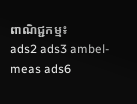ពាណិជ្ជកម្ម៖
ads2 ads3 ambel-meas ads6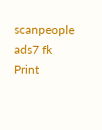scanpeople ads7 fk Print